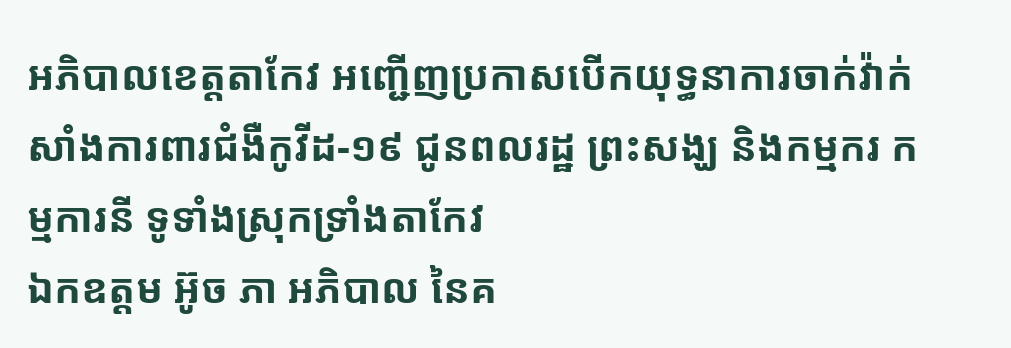អភិបាលខេត្តតាកែវ អញ្ជើញប្រកាសបើកយុទ្ធនាការចាក់វ៉ាក់សាំងការពារជំងឺកូវីដ-១៩ ជូនពលរដ្ឋ ព្រះសង្ឃ និងកម្មករ កម្មការនី ទូទាំងស្រុកទ្រាំងតាកែវ
ឯកឧត្តម អ៊ូច ភា អភិបាល នៃគ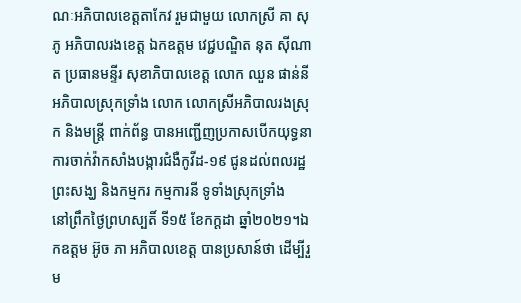ណៈអភិបាលខេត្តតាកែវ រួមជាមួយ លោកស្រី គា សុភូ អភិបាលរងខេត្ត ឯកឧត្តម វេជ្ជបណ្ឌិត នុត ស៊ីណាត ប្រធានមន្ទីរ សុខាភិបាលខេត្ត លោក ឈួន ផាន់នី អភិបាលស្រុកទ្រាំង លោក លោកស្រីអភិបាលរងស្រុក និងមន្រ្តី ពាក់ព័ន្ធ បានអញ្ជើញប្រកាសបើកយុទ្ធនាការចាក់វ៉ាកសាំងបង្ការជំងឺកូវីដ-១៩ ជូនដល់ពលរដ្ឋ ព្រះសង្ឃ និងកម្មករ កម្មការនី ទូទាំងស្រុកទ្រាំង
នៅព្រឹកថ្ងៃព្រហស្បតិ៍ ទី១៥ ខែកក្ដដា ឆ្នាំ២០២១។ឯកឧត្តម អ៊ូច ភា អភិបាលខេត្ត បានប្រសាន៍ថា ដើម្បីរួម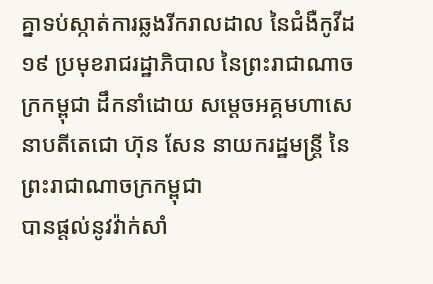គ្នាទប់ស្កាត់ការឆ្លងរីករាលដាល នៃជំងឺកូវីដ១៩ ប្រមុខរាជរដ្ឋាភិបាល នៃព្រះរាជាណាចក្រកម្ពុជា ដឹកនាំដោយ សម្ដេចអគ្គមហាសេនាបតីតេជោ ហ៊ុន សែន នាយករដ្ឋមន្រ្តី នៃព្រះរាជាណាចក្រកម្ពុជា
បានផ្ដល់នូវវ៉ាក់សាំ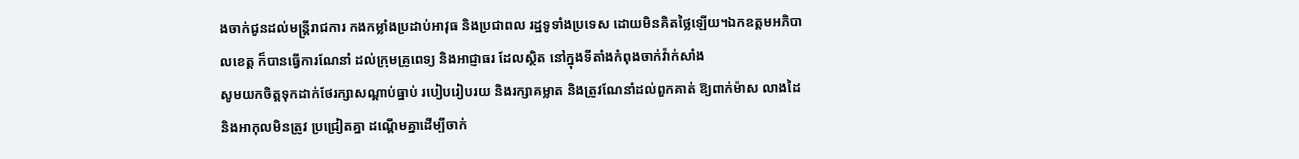ងចាក់ជូនដល់មន្ត្រីរាជការ កងកម្លាំងប្រដាប់អាវុធ និងប្រជាពល រដ្ឋទូទាំងប្រទេស ដោយមិនគិតថ្លៃឡើយ។ឯកឧត្តមអភិបាលខេត្ត ក៏បានធ្វើការណែនាំ ដល់ក្រុមគ្រូពេទ្យ និងអាជ្ញាធរ ដែលស្ថិត នៅក្នុងទីតាំងកំពុងចាក់វ៉ាក់សាំង
សូមយកចិត្តទុកដាក់ថែរក្សាសណ្តាប់ធ្នាប់ របៀបរៀបរយ និងរក្សាគម្លាត និងត្រូវណែនាំដល់ពួកគាត់ ឱ្យពាក់ម៉ាស លាងដៃ និងអាកុលមិនត្រូវ ប្រជ្រៀតគ្នា ដណ្តើមគ្នាដើម្បីចាក់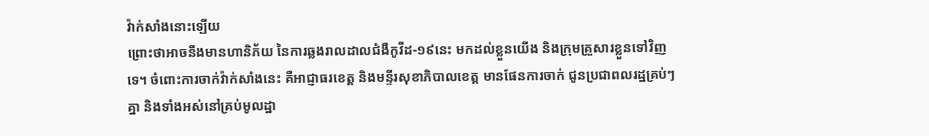វ៉ាក់សាំងនោះឡើយ
ព្រោះថាអាចនឹងមានហានិភ័យ នៃការឆ្លងរាលដាលជំងឺកូវីដ-១៩នេះ មកដល់ខ្លួនយើង និងក្រុមគ្រួសារខ្លួនទៅវិញទេ។ ចំពោះការចាក់វ៉ាក់សាំងនេះ គឺអាជ្ញាធរខេត្ត និងមន្ទីរសុខាភិបាលខេត្ត មានផែនការចាក់ ជូនប្រជាពលរដ្ឋគ្រប់ៗគ្នា និងទាំងអស់នៅគ្រប់មូលដ្ឋា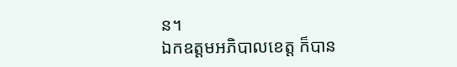ន។
ឯកឧត្តមអភិបាលខេត្ត ក៏បាន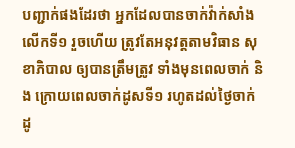បញ្ជាក់ផងដែរថា អ្នកដែលបានចាក់វ៉ាក់សាំងលើកទី១ រួចហើយ ត្រូវតែអនុវត្តតាមវិធាន សុខាភិបាល ឲ្យបានត្រឹមត្រូវ ទាំងមុនពេលចាក់ និង ក្រោយពេលចាក់ដូសទី១ រហូតដល់ថ្ងៃចាក់ដូ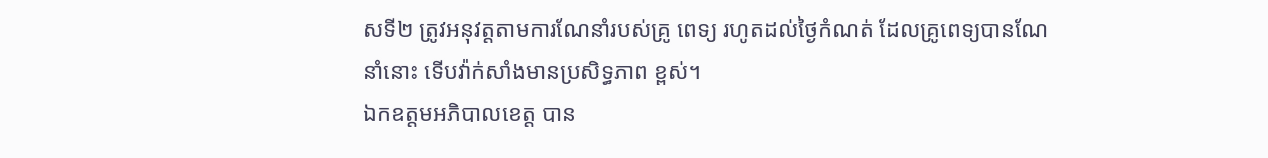សទី២ ត្រូវអនុវត្តតាមការណែនាំរបស់គ្រូ ពេទ្យ រហូតដល់ថ្ងៃកំណត់ ដែលគ្រូពេទ្យបានណែនាំនោះ ទើបវ៉ាក់សាំងមានប្រសិទ្ធភាព ខ្ពស់។
ឯកឧត្តមអភិបាលខេត្ត បាន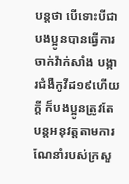បន្តថា បើទោះបីជាបងប្អូនបានធ្វើការចាក់វ៉ាក់សាំង បង្ការជំងឺកូវីដ១៩ហើយក្ដី ក៏បងប្អូនត្រូវតែបន្តអនុវត្តតាមការណែនាំរបស់ក្រសួ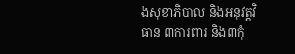ងសុខាភិបាល និងអនុវត្តវិធាន ៣ការពារ និង៣កុំ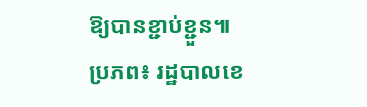ឱ្យបានខ្ជាប់ខ្ជួន៕
ប្រភព៖ រដ្ឋបាលខេ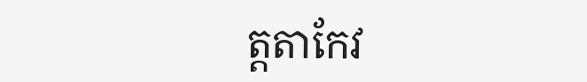ត្តតាកែវ